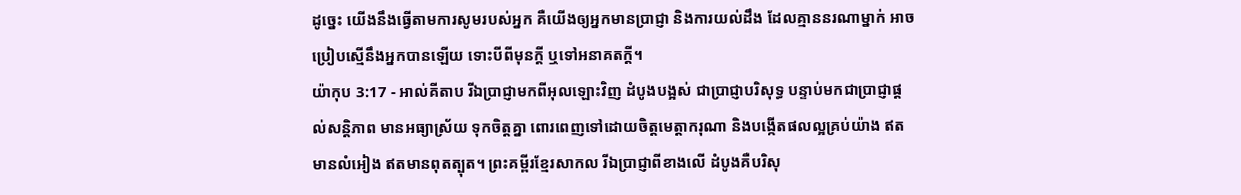ដូច្នេះ យើងនឹងធ្វើតាមការសូមរបស់អ្នក គឺយើងឲ្យអ្នកមានប្រាជ្ញា និងការយល់ដឹង ដែលគ្មាននរណាម្នាក់ អាចប្រៀបស្មើនឹងអ្នកបានឡើយ ទោះបីពីមុនក្តី ឬទៅអនាគតក្តី។
យ៉ាកុប 3:17 - អាល់គីតាប រីឯប្រាជ្ញាមកពីអុលឡោះវិញ ដំបូងបង្អស់ ជាប្រាជ្ញាបរិសុទ្ធ បន្ទាប់មកជាប្រាជ្ញាផ្ដល់សន្ដិភាព មានអធ្យាស្រ័យ ទុកចិត្ដគ្នា ពោរពេញទៅដោយចិត្ដមេត្ដាករុណា និងបង្កើតផលល្អគ្រប់យ៉ាង ឥតមានលំអៀង ឥតមានពុតត្បុត។ ព្រះគម្ពីរខ្មែរសាកល រីឯប្រាជ្ញាពីខាងលើ ដំបូងគឺបរិសុ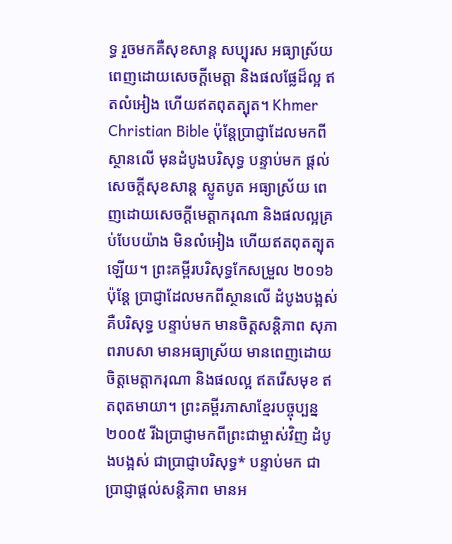ទ្ធ រួចមកគឺសុខសាន្ត សប្បុរស អធ្យាស្រ័យ ពេញដោយសេចក្ដីមេត្តា និងផលផ្លែដ៏ល្អ ឥតលំអៀង ហើយឥតពុតត្បុត។ Khmer Christian Bible ប៉ុន្ដែប្រាជ្ញាដែលមកពីស្ថានលើ មុនដំបូងបរិសុទ្ធ បន្ទាប់មក ផ្ដល់សេចក្ដីសុខសាន្ត ស្លូតបូត អធ្យាស្រ័យ ពេញដោយសេចក្ដីមេត្តាករុណា និងផលល្អគ្រប់បែបយ៉ាង មិនលំអៀង ហើយឥតពុតត្បុតឡើយ។ ព្រះគម្ពីរបរិសុទ្ធកែសម្រួល ២០១៦ ប៉ុន្តែ ប្រាជ្ញាដែលមកពីស្ថានលើ ដំបូងបង្អស់គឺបរិសុទ្ធ បន្ទាប់មក មានចិត្តសន្តិភាព សុភាពរាបសា មានអធ្យាស្រ័យ មានពេញដោយចិត្តមេត្តាករុណា និងផលល្អ ឥតរើសមុខ ឥតពុតមាយា។ ព្រះគម្ពីរភាសាខ្មែរបច្ចុប្បន្ន ២០០៥ រីឯប្រាជ្ញាមកពីព្រះជាម្ចាស់វិញ ដំបូងបង្អស់ ជាប្រាជ្ញាបរិសុទ្ធ* បន្ទាប់មក ជាប្រាជ្ញាផ្ដល់សន្តិភាព មានអ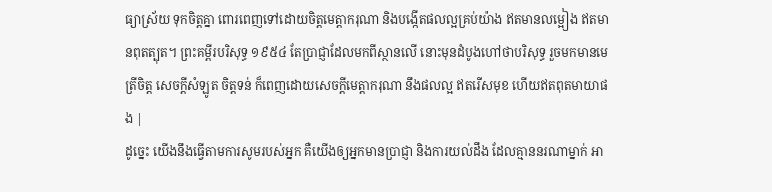ធ្យាស្រ័យ ទុកចិត្តគ្នា ពោរពេញទៅដោយចិត្តមេត្តាករុណា និងបង្កើតផលល្អគ្រប់យ៉ាង ឥតមានលម្អៀង ឥតមានពុតត្បុត។ ព្រះគម្ពីរបរិសុទ្ធ ១៩៥៤ តែប្រាជ្ញាដែលមកពីស្ថានលើ នោះមុនដំបូងហៅថាបរិសុទ្ធ រួចមកមានមេត្រីចិត្ត សេចក្ដីសំឡូត ចិត្តទន់ ក៏ពេញដោយសេចក្ដីមេត្តាករុណា នឹងផលល្អ ឥតរើសមុខ ហើយឥតពុតមាយាផង |
ដូច្នេះ យើងនឹងធ្វើតាមការសូមរបស់អ្នក គឺយើងឲ្យអ្នកមានប្រាជ្ញា និងការយល់ដឹង ដែលគ្មាននរណាម្នាក់ អា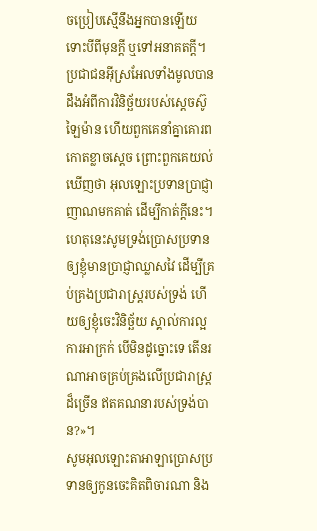ចប្រៀបស្មើនឹងអ្នកបានឡើយ ទោះបីពីមុនក្តី ឬទៅអនាគតក្តី។
ប្រជាជនអ៊ីស្រអែលទាំងមូលបានដឹងអំពីការវិនិច្ឆ័យរបស់ស្តេចស៊ូឡៃម៉ាន ហើយពួកគេនាំគ្នាគោរពកោតខ្លាចស្តេច ព្រោះពួកគេយល់ឃើញថា អុលឡោះប្រទានប្រាជ្ញាញាណមកគាត់ ដើម្បីកាត់ក្តីនេះ។
ហេតុនេះសូមទ្រង់ប្រោសប្រទានឲ្យខ្ញុំមានប្រាជ្ញាឈ្លាសវៃ ដើម្បីគ្រប់គ្រងប្រជារាស្ត្ររបស់ទ្រង់ ហើយឲ្យខ្ញុំចេះវិនិច្ឆ័យ ស្គាល់ការល្អ ការអាក្រក់ បើមិនដូច្នោះទេ តើនរណាអាចគ្រប់គ្រងលើប្រជារាស្ត្រដ៏ច្រើន ឥតគណនារបស់ទ្រង់បាន?»។
សូមអុលឡោះតាអាឡាប្រោសប្រទានឲ្យកូនចេះគិតពិចារណា និង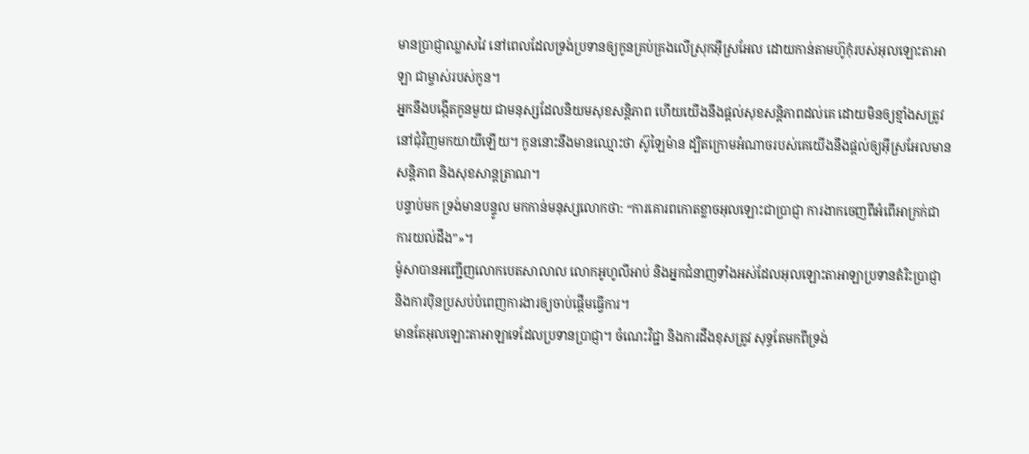មានប្រាជ្ញាឈ្លាសវៃ នៅពេលដែលទ្រង់ប្រទានឲ្យកូនគ្រប់គ្រងលើស្រុកអ៊ីស្រអែល ដោយកាន់តាមហ៊ូកុំរបស់អុលឡោះតាអាឡា ជាម្ចាស់របស់កូន។
អ្នកនឹងបង្កើតកូនមួយ ជាមនុស្សដែលនិយមសុខសន្តិភាព ហើយយើងនឹងផ្តល់សុខសន្តិភាពដល់គេ ដោយមិនឲ្យខ្មាំងសត្រូវនៅជុំវិញមកយាយីឡើយ។ កូននោះនឹងមានឈ្មោះថា ស៊ូឡៃម៉ាន ដ្បិតក្រោមអំណាចរបស់គេយើងនឹងផ្តល់ឲ្យអ៊ីស្រអែលមានសន្តិភាព និងសុខសាន្តត្រាណ។
បន្ទាប់មក ទ្រង់មានបន្ទូល មកកាន់មនុស្សលោកថា: “ការគោរពកោតខ្លាចអុលឡោះជាប្រាជ្ញា ការងាកចេញពីអំពើអាក្រក់ជាការយល់ដឹង”»។
ម៉ូសាបានអញ្ជើញលោកបេតសាលាល លោកអូហូលីអាប់ និងអ្នកជំនាញទាំងអស់ដែលអុលឡោះតាអាឡាប្រទានតំរិះប្រាជ្ញា និងការប៉ិនប្រសប់បំពេញការងារឲ្យចាប់ផ្តើមធ្វើការ។
មានតែអុលឡោះតាអាឡាទេដែលប្រទានប្រាជ្ញា។ ចំណេះវិជ្ជា និងការដឹងខុសត្រូវ សុទ្ធតែមកពីទ្រង់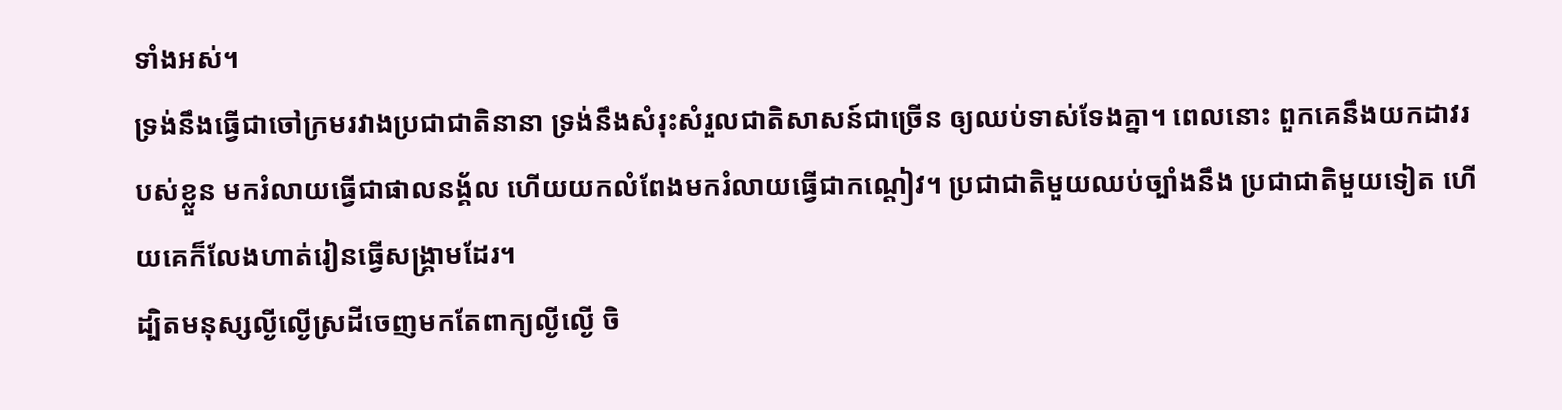ទាំងអស់។
ទ្រង់នឹងធ្វើជាចៅក្រមរវាងប្រជាជាតិនានា ទ្រង់នឹងសំរុះសំរួលជាតិសាសន៍ជាច្រើន ឲ្យឈប់ទាស់ទែងគ្នា។ ពេលនោះ ពួកគេនឹងយកដាវរបស់ខ្លួន មករំលាយធ្វើជាផាលនង្គ័ល ហើយយកលំពែងមករំលាយធ្វើជាកណ្ដៀវ។ ប្រជាជាតិមួយឈប់ច្បាំងនឹង ប្រជាជាតិមួយទៀត ហើយគេក៏លែងហាត់រៀនធ្វើសង្គ្រាមដែរ។
ដ្បិតមនុស្សល្ងីល្ងើស្រដីចេញមកតែពាក្យល្ងីល្ងើ ចិ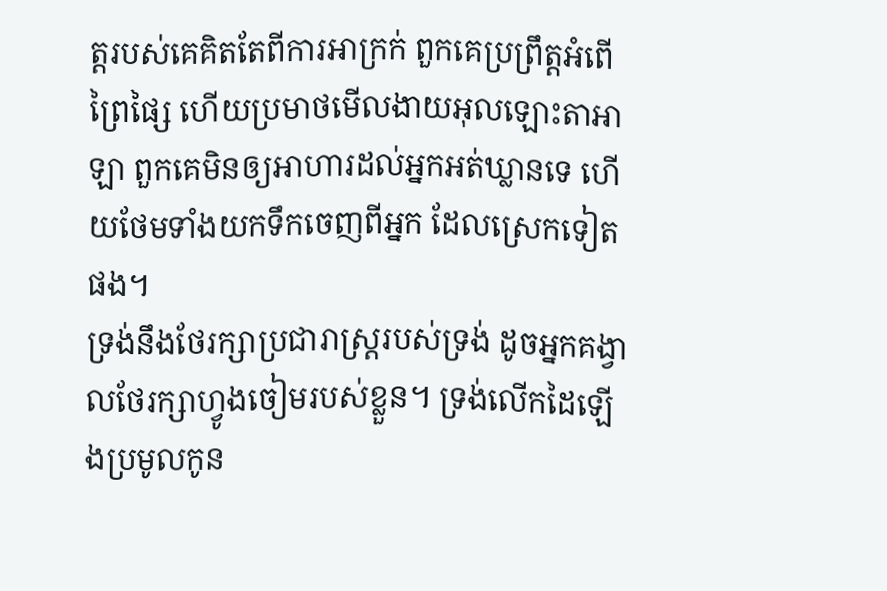ត្តរបស់គេគិតតែពីការអាក្រក់ ពួកគេប្រព្រឹត្តអំពើព្រៃផ្សៃ ហើយប្រមាថមើលងាយអុលឡោះតាអាឡា ពួកគេមិនឲ្យអាហារដល់អ្នកអត់ឃ្លានទេ ហើយថែមទាំងយកទឹកចេញពីអ្នក ដែលស្រេកទៀតផង។
ទ្រង់នឹងថែរក្សាប្រជារាស្ត្ររបស់ទ្រង់ ដូចអ្នកគង្វាលថែរក្សាហ្វូងចៀមរបស់ខ្លួន។ ទ្រង់លើកដៃឡើងប្រមូលកូន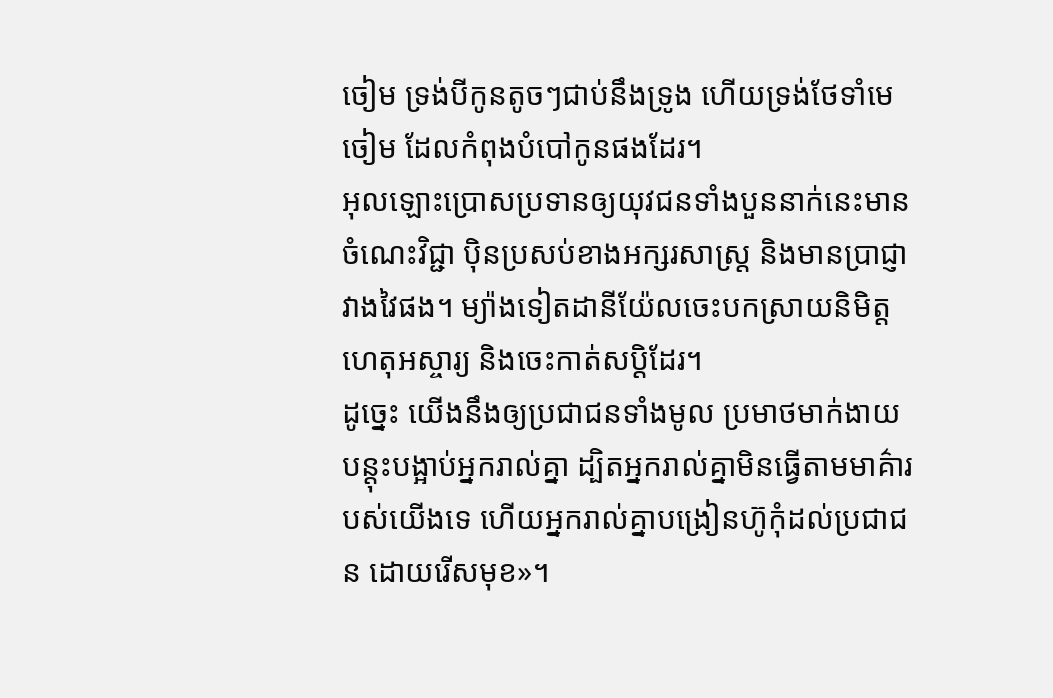ចៀម ទ្រង់បីកូនតូចៗជាប់នឹងទ្រូង ហើយទ្រង់ថែទាំមេចៀម ដែលកំពុងបំបៅកូនផងដែរ។
អុលឡោះប្រោសប្រទានឲ្យយុវជនទាំងបួននាក់នេះមានចំណេះវិជ្ជា ប៉ិនប្រសប់ខាងអក្សរសាស្ត្រ និងមានប្រាជ្ញាវាងវៃផង។ ម្យ៉ាងទៀតដានីយ៉ែលចេះបកស្រាយនិមិត្តហេតុអស្ចារ្យ និងចេះកាត់សប្ដិដែរ។
ដូច្នេះ យើងនឹងឲ្យប្រជាជនទាំងមូល ប្រមាថមាក់ងាយ បន្តុះបង្អាប់អ្នករាល់គ្នា ដ្បិតអ្នករាល់គ្នាមិនធ្វើតាមមាគ៌ារបស់យើងទេ ហើយអ្នករាល់គ្នាបង្រៀនហ៊ូកុំដល់ប្រជាជន ដោយរើសមុខ»។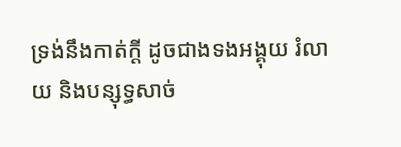ទ្រង់នឹងកាត់ក្ដី ដូចជាងទងអង្គុយ រំលាយ និងបន្សុទ្ធសាច់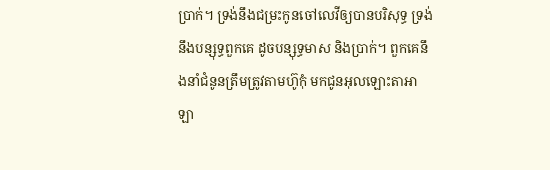ប្រាក់។ ទ្រង់នឹងជម្រះកូនចៅលេវីឲ្យបានបរិសុទ្ធ ទ្រង់នឹងបន្សុទ្ធពួកគេ ដូចបន្សុទ្ធមាស និងប្រាក់។ ពួកគេនឹងនាំជំនូនត្រឹមត្រូវតាមហ៊ូកុំ មកជូនអុលឡោះតាអាឡា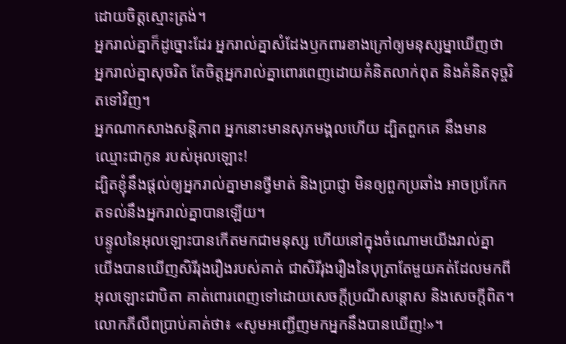ដោយចិត្តស្មោះត្រង់។
អ្នករាល់គ្នាក៏ដូច្នោះដែរ អ្នករាល់គ្នាសំដែងឫកពារខាងក្រៅឲ្យមនុស្សម្នាឃើញថា អ្នករាល់គ្នាសុចរិត តែចិត្ដអ្នករាល់គ្នាពោរពេញដោយគំនិតលាក់ពុត និងគំនិតទុច្ចរិតទៅវិញ។
អ្នកណាកសាងសន្ដិភាព អ្នកនោះមានសុភមង្គលហើយ ដ្បិតពួកគេ នឹងមាន ឈ្មោះជាកូន របស់អុលឡោះ!
ដ្បិតខ្ញុំនឹងផ្ដល់ឲ្យអ្នករាល់គ្នាមានថ្វីមាត់ និងប្រាជ្ញា មិនឲ្យពួកប្រឆាំង អាចប្រកែកតទល់នឹងអ្នករាល់គ្នាបានឡើយ។
បន្ទូលនៃអុលឡោះបានកើតមកជាមនុស្ស ហើយនៅក្នុងចំណោមយើងរាល់គ្នា យើងបានឃើញសិរីរុងរឿងរបស់គាត់ ជាសិរីរុងរឿងនៃបុត្រាតែមួយគត់ដែលមកពីអុលឡោះជាបិតា គាត់ពោរពេញទៅដោយសេចក្តីប្រណីសន្តោស និងសេចក្ដីពិត។
លោកភីលីពប្រាប់គាត់ថា៖ «សូមអញ្ជើញមកអ្នកនឹងបានឃើញ!»។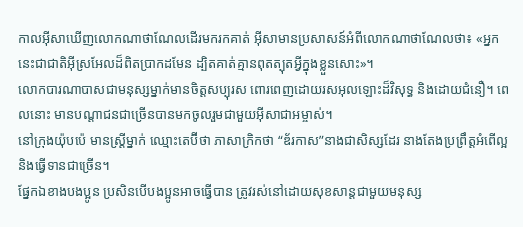កាលអ៊ីសាឃើញលោកណាថាណែលដើរមករកគាត់ អ៊ីសាមានប្រសាសន៍អំពីលោកណាថាណែលថា៖ «អ្នកនេះជាជាតិអ៊ីស្រអែលដ៏ពិតប្រាកដមែន ដ្បិតគាត់គ្មានពុតត្បុតអ្វីក្នុងខ្លួនសោះ»។
លោកបារណាបាសជាមនុស្សម្នាក់មានចិត្ដសប្បុរស ពោរពេញដោយរសអុលឡោះដ៏វិសុទ្ធ និងដោយជំនឿ។ ពេលនោះ មានបណ្ដាជនជាច្រើនបានមកចូលរួមជាមួយអ៊ីសាជាអម្ចាស់។
នៅក្រុងយ៉ុបប៉េ មានស្ដ្រីម្នាក់ ឈ្មោះតេប៊ីថា ភាសាក្រិកថា “ឌ័រកាស”នាងជាសិស្សដែរ នាងតែងប្រព្រឹត្ដអំពើល្អ និងធ្វើទានជាច្រើន។
ផ្នែកឯខាងបងប្អូន ប្រសិនបើបងប្អូនអាចធ្វើបាន ត្រូវរស់នៅដោយសុខសាន្ដជាមួយមនុស្ស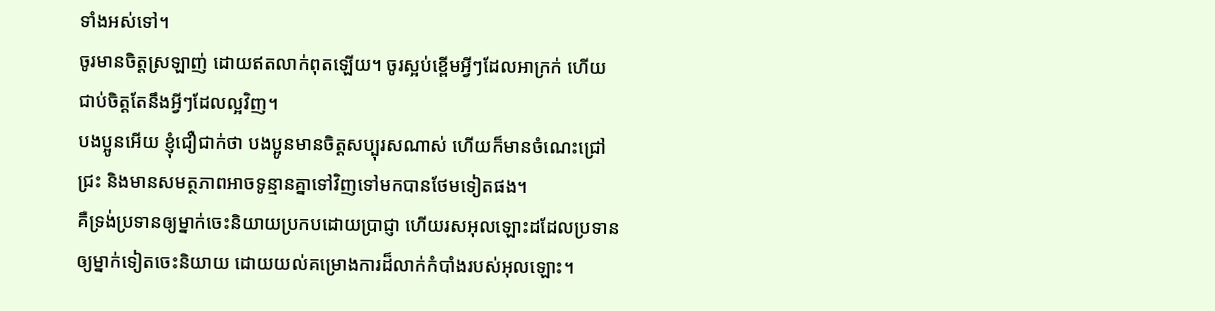ទាំងអស់ទៅ។
ចូរមានចិត្ដស្រឡាញ់ ដោយឥតលាក់ពុតឡើយ។ ចូរស្អប់ខ្ពើមអ្វីៗដែលអាក្រក់ ហើយជាប់ចិត្ដតែនឹងអ្វីៗដែលល្អវិញ។
បងប្អូនអើយ ខ្ញុំជឿជាក់ថា បងប្អូនមានចិត្ដសប្បុរសណាស់ ហើយក៏មានចំណេះជ្រៅជ្រះ និងមានសមត្ថភាពអាចទូន្មានគ្នាទៅវិញទៅមកបានថែមទៀតផង។
គឺទ្រង់ប្រទានឲ្យម្នាក់ចេះនិយាយប្រកបដោយប្រាជ្ញា ហើយរសអុលឡោះដដែលប្រទានឲ្យម្នាក់ទៀតចេះនិយាយ ដោយយល់គម្រោងការដ៏លាក់កំបាំងរបស់អុលឡោះ។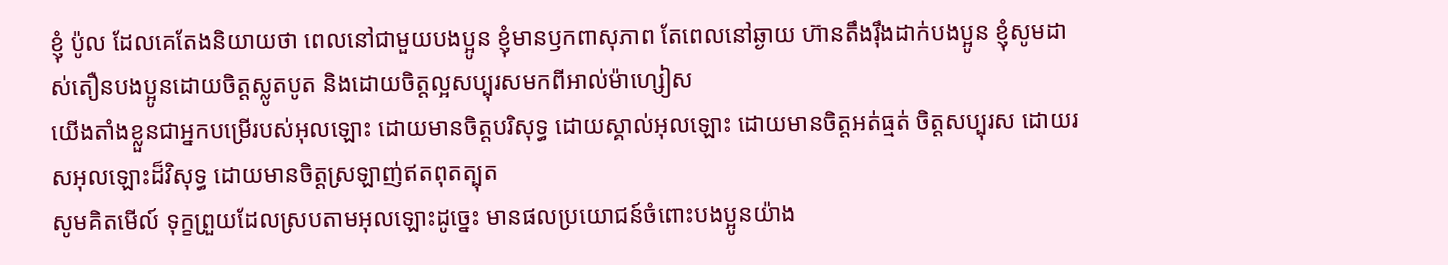ខ្ញុំ ប៉ូល ដែលគេតែងនិយាយថា ពេលនៅជាមួយបងប្អូន ខ្ញុំមានឫកពាសុភាព តែពេលនៅឆ្ងាយ ហ៊ានតឹងរ៉ឹងដាក់បងប្អូន ខ្ញុំសូមដាស់តឿនបងប្អូនដោយចិត្ដស្លូតបូត និងដោយចិត្ដល្អសប្បុរសមកពីអាល់ម៉ាហ្សៀស
យើងតាំងខ្លួនជាអ្នកបម្រើរបស់អុលឡោះ ដោយមានចិត្ដបរិសុទ្ធ ដោយស្គាល់អុលឡោះ ដោយមានចិត្ដអត់ធ្មត់ ចិត្ដសប្បុរស ដោយរសអុលឡោះដ៏វិសុទ្ធ ដោយមានចិត្ដស្រឡាញ់ឥតពុតត្បុត
សូមគិតមើល៍ ទុក្ខព្រួយដែលស្របតាមអុលឡោះដូច្នេះ មានផលប្រយោជន៍ចំពោះបងប្អូនយ៉ាង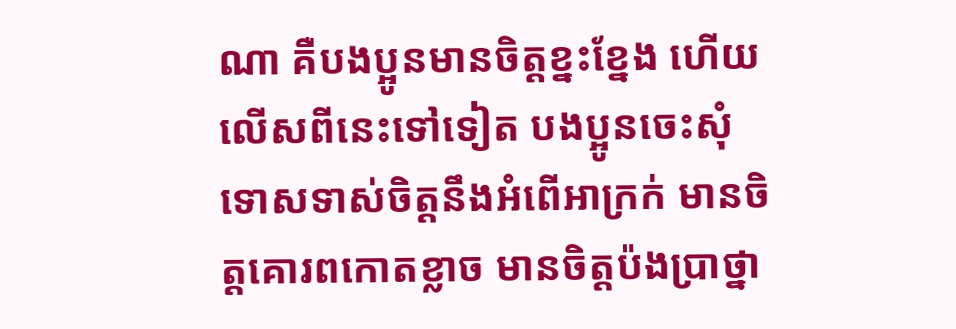ណា គឺបងប្អូនមានចិត្ដខ្នះខ្នែង ហើយលើសពីនេះទៅទៀត បងប្អូនចេះសុំទោសទាស់ចិត្ដនឹងអំពើអាក្រក់ មានចិត្ដគោរពកោតខ្លាច មានចិត្ដប៉ងប្រាថ្នា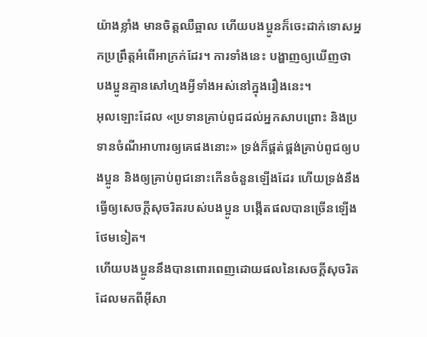យ៉ាងខ្លាំង មានចិត្ដឈឺឆ្អាល ហើយបងប្អូនក៏ចេះដាក់ទោសអ្នកប្រព្រឹត្ដអំពើអាក្រក់ដែរ។ ការទាំងនេះ បង្ហាញឲ្យឃើញថា បងប្អូនគ្មានសៅហ្មងអ្វីទាំងអស់នៅក្នុងរឿងនេះ។
អុលឡោះដែល «ប្រទានគ្រាប់ពូជដល់អ្នកសាបព្រោះ និងប្រទានចំណីអាហារឲ្យគេផងនោះ» ទ្រង់ក៏ផ្គត់ផ្គង់គ្រាប់ពូជឲ្យបងប្អូន និងឲ្យគ្រាប់ពូជនោះកើនចំនួនឡើងដែរ ហើយទ្រង់នឹងធ្វើឲ្យសេចក្ដីសុចរិតរបស់បងប្អូន បង្កើតផលបានច្រើនឡើងថែមទៀត។
ហើយបងប្អូននឹងបានពោរពេញដោយផលនៃសេចក្ដីសុចរិតដែលមកពីអ៊ីសា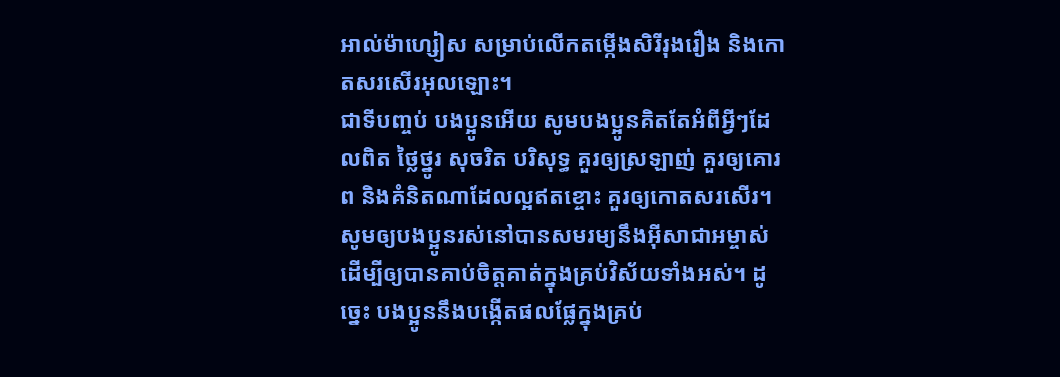អាល់ម៉ាហ្សៀស សម្រាប់លើកតម្កើងសិរីរុងរឿង និងកោតសរសើរអុលឡោះ។
ជាទីបញ្ចប់ បងប្អូនអើយ សូមបងប្អូនគិតតែអំពីអ្វីៗដែលពិត ថ្លៃថ្នូរ សុចរិត បរិសុទ្ធ គួរឲ្យស្រឡាញ់ គួរឲ្យគោរព និងគំនិតណាដែលល្អឥតខ្ចោះ គួរឲ្យកោតសរសើរ។
សូមឲ្យបងប្អូនរស់នៅបានសមរម្យនឹងអ៊ីសាជាអម្ចាស់ ដើម្បីឲ្យបានគាប់ចិត្តគាត់ក្នុងគ្រប់វិស័យទាំងអស់។ ដូច្នេះ បងប្អូននឹងបង្កើតផលផ្លែក្នុងគ្រប់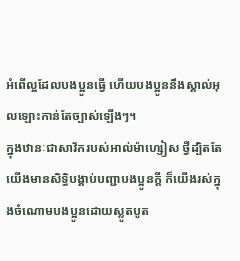អំពើល្អដែលបងប្អូនធ្វើ ហើយបងប្អូននឹងស្គាល់អុលឡោះកាន់តែច្បាស់ឡើងៗ។
ក្នុងឋានៈជាសាវ័ករបស់អាល់ម៉ាហ្សៀស ថ្វីដ្បិតតែយើងមានសិទ្ធិបង្គាប់បញ្ជាបងប្អូនក្ដី ក៏យើងរស់ក្នុងចំណោមបងប្អូនដោយស្លូតបូត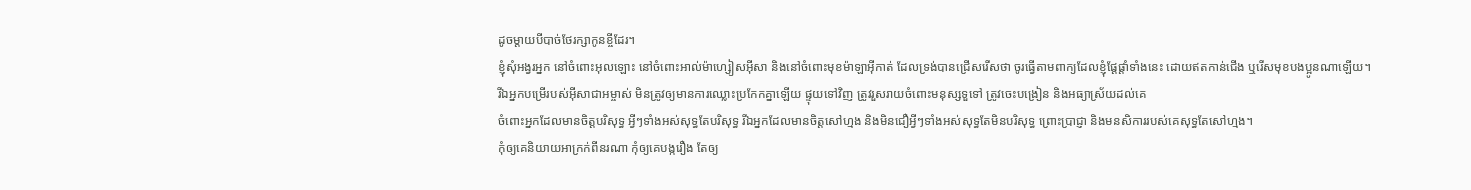ដូចម្តាយបីបាច់ថែរក្សាកូនខ្ចីដែរ។
ខ្ញុំសុំអង្វរអ្នក នៅចំពោះអុលឡោះ នៅចំពោះអាល់ម៉ាហ្សៀសអ៊ីសា និងនៅចំពោះមុខម៉ាឡាអ៊ីកាត់ ដែលទ្រង់បានជ្រើសរើសថា ចូរធ្វើតាមពាក្យដែលខ្ញុំផ្ដែផ្ដាំទាំងនេះ ដោយឥតកាន់ជើង ឬរើសមុខបងប្អូនណាឡើយ។
រីឯអ្នកបម្រើរបស់អ៊ីសាជាអម្ចាស់ មិនត្រូវឲ្យមានការឈ្លោះប្រកែកគ្នាឡើយ ផ្ទុយទៅវិញ ត្រូវរួសរាយចំពោះមនុស្សទួទៅ ត្រូវចេះបង្រៀន និងអធ្យាស្រ័យដល់គេ
ចំពោះអ្នកដែលមានចិត្ដបរិសុទ្ធ អ្វីៗទាំងអស់សុទ្ធតែបរិសុទ្ធ រីឯអ្នកដែលមានចិត្ដសៅហ្មង និងមិនជឿអ្វីៗទាំងអស់សុទ្ធតែមិនបរិសុទ្ធ ព្រោះប្រាជ្ញា និងមនសិការរបស់គេសុទ្ធតែសៅហ្មង។
កុំឲ្យគេនិយាយអាក្រក់ពីនរណា កុំឲ្យគេបង្ករឿង តែឲ្យ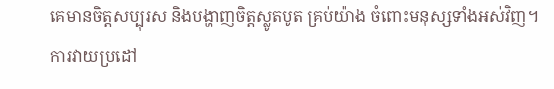គេមានចិត្ដសប្បុរស និងបង្ហាញចិត្ដស្លូតបូត គ្រប់យ៉ាង ចំពោះមនុស្សទាំងអស់វិញ។
ការវាយប្រដៅ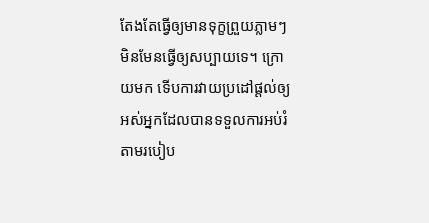តែងតែធ្វើឲ្យមានទុក្ខព្រួយភ្លាមៗ មិនមែនធ្វើឲ្យសប្បាយទេ។ ក្រោយមក ទើបការវាយប្រដៅផ្ដល់ឲ្យអស់អ្នកដែលបានទទួលការអប់រំតាមរបៀប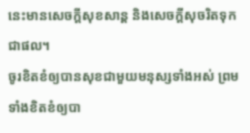នេះមានសេចក្ដីសុខសាន្ដ និងសេចក្ដីសុចរិតទុកជាផល។
ចូរខិតខំឲ្យបានសុខជាមួយមនុស្សទាំងអស់ ព្រមទាំងខិតខំឲ្យបា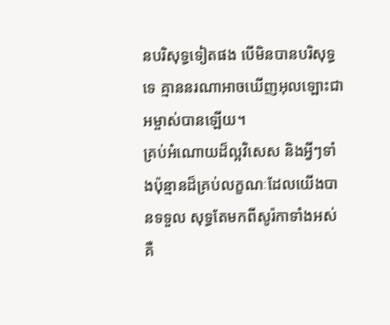នបរិសុទ្ធទៀតផង បើមិនបានបរិសុទ្ធទេ គ្មាននរណាអាចឃើញអុលឡោះជាអម្ចាស់បានឡើយ។
គ្រប់អំណោយដ៏ល្អវិសេស និងអ្វីៗទាំងប៉ុន្មានដ៏គ្រប់លក្ខណៈដែលយើងបានទទួល សុទ្ធតែមកពីសូរ៉កាទាំងអស់ គឺ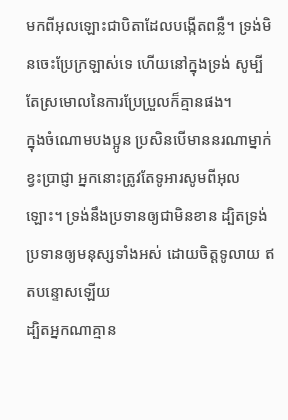មកពីអុលឡោះជាបិតាដែលបង្កើតពន្លឺ។ ទ្រង់មិនចេះប្រែក្រឡាស់ទេ ហើយនៅក្នុងទ្រង់ សូម្បីតែស្រមោលនៃការប្រែប្រួលក៏គ្មានផង។
ក្នុងចំណោមបងប្អូន ប្រសិនបើមាននរណាម្នាក់ខ្វះប្រាជ្ញា អ្នកនោះត្រូវតែទូអារសូមពីអុលឡោះ។ ទ្រង់នឹងប្រទានឲ្យជាមិនខាន ដ្បិតទ្រង់ប្រទានឲ្យមនុស្សទាំងអស់ ដោយចិត្តទូលាយ ឥតបន្ទោសឡើយ
ដ្បិតអ្នកណាគ្មាន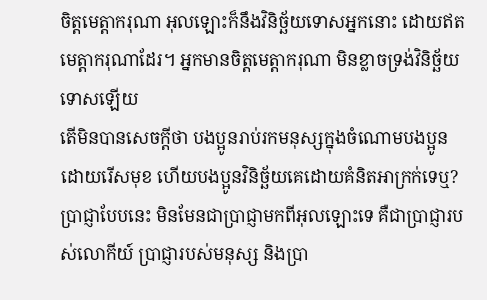ចិត្ដមេត្ដាករុណា អុលឡោះក៏នឹងវិនិច្ឆ័យទោសអ្នកនោះ ដោយឥតមេត្ដាករុណាដែរ។ អ្នកមានចិត្ដមេត្ដាករុណា មិនខ្លាចទ្រង់វិនិច្ឆ័យទោសឡើយ
តើមិនបានសេចក្ដីថា បងប្អូនរាប់រកមនុស្សក្នុងចំណោមបងប្អូនដោយរើសមុខ ហើយបងប្អូនវិនិច្ឆ័យគេដោយគំនិតអាក្រក់ទេឬ?
ប្រាជ្ញាបែបនេះ មិនមែនជាប្រាជ្ញាមកពីអុលឡោះទេ គឺជាប្រាជ្ញារបស់លោកីយ៍ ប្រាជ្ញារបស់មនុស្ស និងប្រា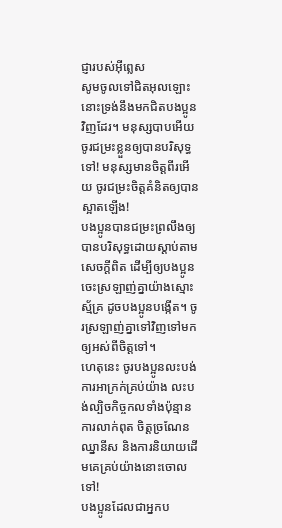ជ្ញារបស់អ៊ីព្លេស
សូមចូលទៅជិតអុលឡោះ នោះទ្រង់នឹងមកជិតបងប្អូនវិញដែរ។ មនុស្សបាបអើយ ចូរជម្រះខ្លួនឲ្យបានបរិសុទ្ធទៅ! មនុស្សមានចិត្ដពីរអើយ ចូរជម្រះចិត្ដគំនិតឲ្យបានស្អាតឡើង!
បងប្អូនបានជម្រះព្រលឹងឲ្យបានបរិសុទ្ធដោយស្ដាប់តាមសេចក្ដីពិត ដើម្បីឲ្យបងប្អូនចេះស្រឡាញ់គ្នាយ៉ាងស្មោះស្ម័គ្រ ដូចបងប្អូនបង្កើត។ ចូរស្រឡាញ់គ្នាទៅវិញទៅមកឲ្យអស់ពីចិត្ដទៅ។
ហេតុនេះ ចូរបងប្អូនលះបង់ការអាក្រក់គ្រប់យ៉ាង លះបង់ល្បិចកិច្ចកលទាំងប៉ុន្មាន ការលាក់ពុត ចិត្ដច្រណែនឈ្នានីស និងការនិយាយដើមគេគ្រប់យ៉ាងនោះចោលទៅ!
បងប្អូនដែលជាអ្នកប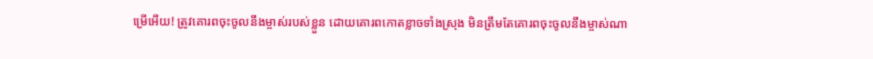ម្រើអើយ! ត្រូវគោរពចុះចូលនឹងម្ចាស់របស់ខ្លួន ដោយគោរពកោតខ្លាចទាំងស្រុង មិនត្រឹមតែគោរពចុះចូលនឹងម្ចាស់ណា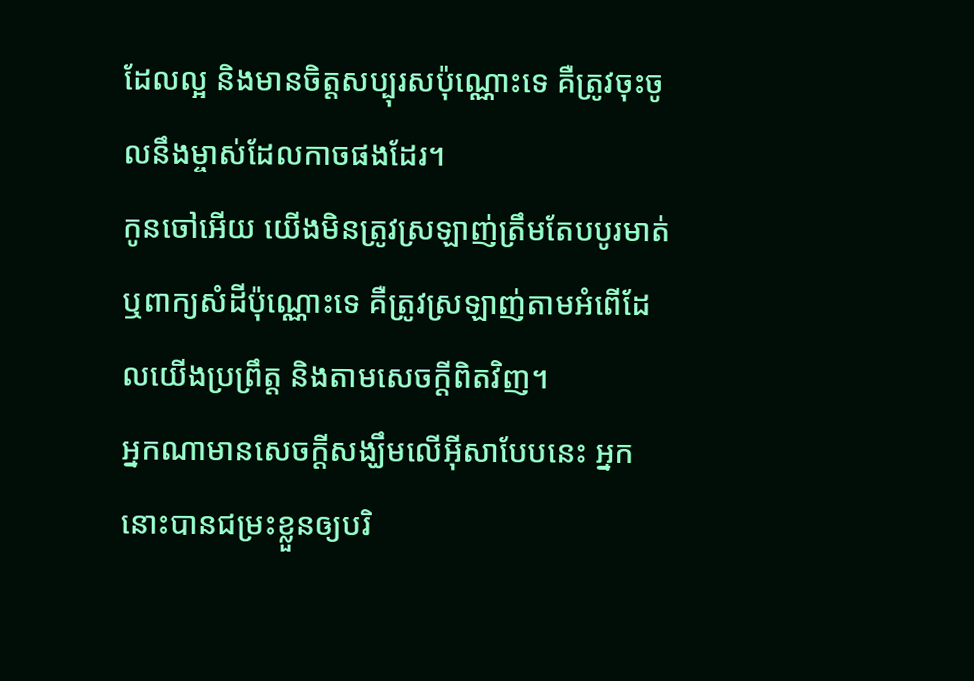ដែលល្អ និងមានចិត្ដសប្បុរសប៉ុណ្ណោះទេ គឺត្រូវចុះចូលនឹងម្ចាស់ដែលកាចផងដែរ។
កូនចៅអើយ យើងមិនត្រូវស្រឡាញ់ត្រឹមតែបបូរមាត់ ឬពាក្យសំដីប៉ុណ្ណោះទេ គឺត្រូវស្រឡាញ់តាមអំពើដែលយើងប្រព្រឹត្ដ និងតាមសេចក្ដីពិតវិញ។
អ្នកណាមានសេចក្ដីសង្ឃឹមលើអ៊ីសាបែបនេះ អ្នកនោះបានជម្រះខ្លួនឲ្យបរិ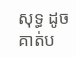សុទ្ធ ដូចគាត់ប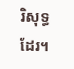រិសុទ្ធដែរ។